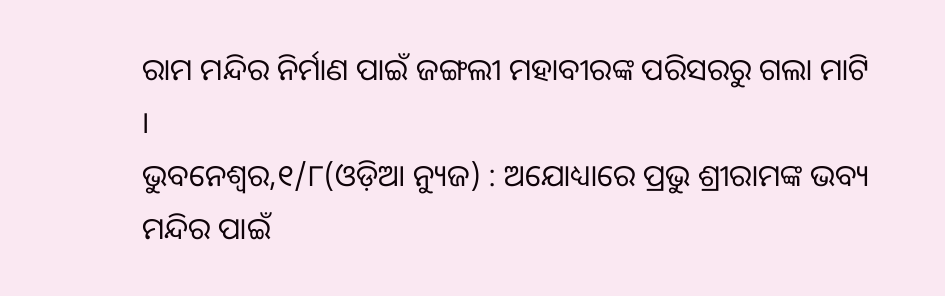ରାମ ମନ୍ଦିର ନିର୍ମାଣ ପାଇଁ ଜଙ୍ଗଲୀ ମହାବୀରଙ୍କ ପରିସରରୁ ଗଲା ମାଟି ।
ଭୁବନେଶ୍ୱର,୧/୮(ଓଡ଼ିଆ ନ୍ୟୁଜ) : ଅଯୋଧ୍ୟାରେ ପ୍ରଭୁ ଶ୍ରୀରାମଙ୍କ ଭବ୍ୟ ମନ୍ଦିର ପାଇଁ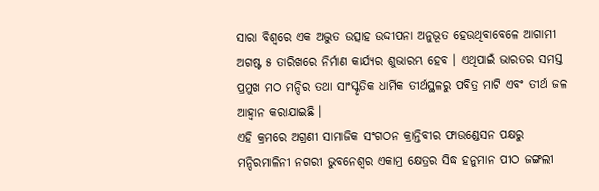ସାରା ବିଶ୍ୱରେ ଏକ ଅଦ୍ଭୁତ ଉତ୍ସାହ ଉଦ୍ଦୀପନା ଅନୁଭୂତ ହେଉଥିବାବେଳେ ଆଗାମୀ ଅଗଷ୍ଟ ୫ ତାରିଖରେ ନିର୍ମାଣ କାର୍ଯ୍ୟର ଶୁଭାରମ୍ଭ ହେବ । ଏଥିପାଇଁ ଭାରତର ସମସ୍ତ ପ୍ରମୁଖ ମଠ ମନ୍ଦିର ତଥା ସାଂସ୍କୃତିକ ଧାର୍ମିକ ତୀର୍ଥସ୍ଥଳରୁ ପବିତ୍ର ମାଟି ଏବଂ ତୀର୍ଥ ଜଳ ଆହ୍ୱାନ କରାଯାଇଛି ।
ଏହି କ୍ରମରେ ଅଗ୍ରଣୀ ସାମାଜିକ ସଂଗଠନ କ୍ରାନ୍ତିବୀର ଫାଉଣ୍ଡେସନ ପକ୍ଷରୁ ମନ୍ଦିରମାଳିନୀ ନଗରୀ ଭୁବନେଶ୍ୱର ଏକାମ୍ର କ୍ଷେତ୍ରର ସିଦ୍ଧ ହନୁମାନ ପୀଠ ଜଙ୍ଗଲୀ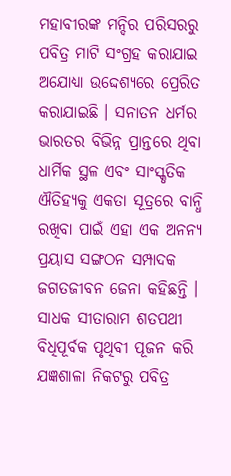ମହାବୀରଙ୍କ ମନ୍ଦିର ପରିସରରୁ ପବିତ୍ର ମାଟି ସଂଗ୍ରହ କରାଯାଇ ଅଯୋଧ୍ୟା ଉଦ୍ଦେଶ୍ୟରେ ପ୍ରେରିତ କରାଯାଇଛି । ସନାତନ ଧର୍ମର ଭାରତର ବିଭିନ୍ନ ପ୍ରାନ୍ତରେ ଥିବା ଧାର୍ମିକ ସ୍ଥଳ ଏବଂ ସାଂସ୍କୃତିକ ଐତିହ୍ୟକୁ ଏକତା ସୂତ୍ରରେ ବାନ୍ଧି ରଖିବା ପାଇଁ ଏହା ଏକ ଅନନ୍ୟ ପ୍ରୟାସ ସଙ୍ଗଠନ ସମ୍ପାଦକ ଜଗତଜୀବନ ଜେନା କହିଛନ୍ତି । ସାଧକ ସୀତାରାମ ଶତପଥୀ ବିଧିପୂର୍ବକ ପୃଥିବୀ ପୂଜନ କରି ଯଜ୍ଞଶାଳା ନିକଟରୁ ପବିତ୍ର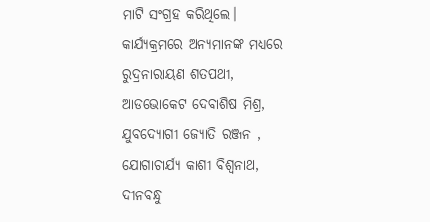ମାଟି ସଂଗ୍ରହ କରିଥିଲେ। କାର୍ଯ୍ୟକ୍ରମରେ ଅନ୍ୟମାନଙ୍କ ମଧ୍ୟରେ ରୁଦ୍ରନାରାୟଣ ଶତପଥୀ, ଆଡଭୋକେଟ ଦେବାଶିଷ ମିଶ୍ର, ଯୁବଦ୍ୟୋଗୀ ଜ୍ୟୋତି ରଞ୍ଜନ , ଯୋଗାଚାର୍ଯ୍ୟ କାଶୀ ବିଶ୍ୱନାଥ, ଦୀନବନ୍ଧୁ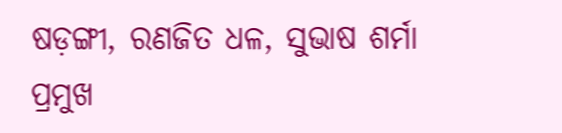ଷଡ଼ଙ୍ଗୀ, ରଣଜିତ ଧଳ, ସୁଭାଷ ଶର୍ମା ପ୍ରମୁଖ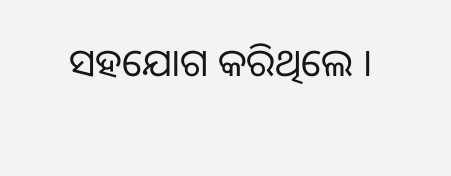ସହଯୋଗ କରିଥିଲେ ।